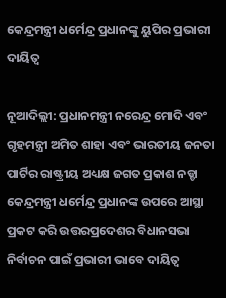କେନ୍ଦ୍ରମନ୍ତ୍ରୀ ଧର୍ମେନ୍ଦ୍ର ପ୍ରଧାନଙ୍କୁ ୟୁପିର ପ୍ରଭାରୀ ଦାୟିତ୍ୱ

ନୂଆଦିଲ୍ଲୀ: ପ୍ରଧାନମନ୍ତ୍ରୀ ନରେନ୍ଦ୍ର ମୋଦି ଏବଂ ଗୃହମନ୍ତ୍ରୀ ଅମିତ ଶାହା ଏବଂ ଭାରତୀୟ ଜନତା ପାର୍ଟିର ରାଷ୍ଟ୍ରୀୟ ଅଧ୍ୟକ୍ଷ ଜଗତ ପ୍ରକାଶ ନଡ୍ଡା କେନ୍ଦ୍ରମନ୍ତ୍ରୀ ଧର୍ମେନ୍ଦ୍ର ପ୍ରଧାନଙ୍କ ଉପରେ ଆସ୍ଥା ପ୍ରକଟ କରି ଉତ୍ତରପ୍ରଦେଶର ବିଧାନସଭା ନିର୍ବାଚନ ପାଇଁ ପ୍ରଭାରୀ ଭାବେ ଦାୟିତ୍ୱ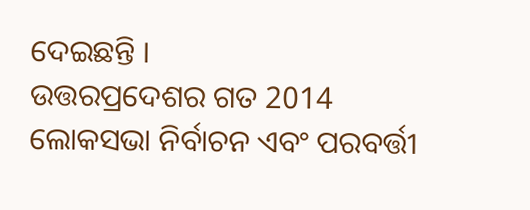ଦେଇଛନ୍ତି ।
ଉତ୍ତରପ୍ରଦେଶର ଗତ 2014 ଲୋକସଭା ନିର୍ବାଚନ ଏବଂ ପରବର୍ତ୍ତୀ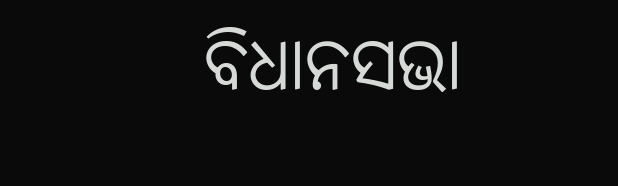ବିଧାନସଭା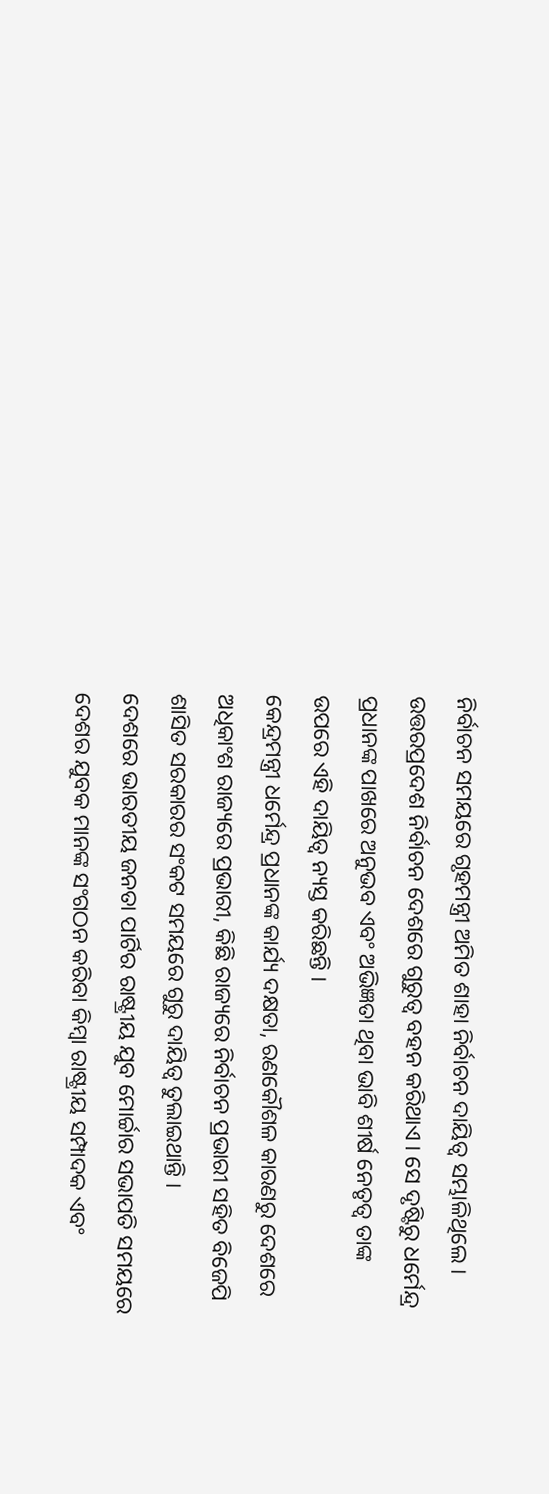ନିର୍ବାଚନ ସମୟରେ ଗୃହମନ୍ତ୍ରୀ ଅମିତ ଶାହା ନିର୍ବାଚନ ଦାୟିତ୍ୱ ସମ୍ଭାଳିଥିଲେ ।
ଉତ୍ତରପ୍ରଦେଶ ନିର୍ବାଚନ ଦେଶରେ ଗୁରୁତ୍ୱ ବହନ କରିଥାଏ । ସେ ଦୃଷ୍ଟିରୁ ଧର୍ମେନ୍ଦ୍ର ପ୍ରଧାନଙ୍କ ପାଖରେ ଅନୁଭବ ଏବଂ ଅଭିଜ୍ଞତା ଥିବା ଭାବି ଶୀର୍ଷ ନେତୃତ୍ୱ ତାଙ୍କ ଉପରେ ଏହି ଦାୟିତ୍ୱ ନ୍ୟସ୍ତ କରିଛନ୍ତି ।
କେନ୍ଦ୍ରମନ୍ତ୍ରୀ ଧର୍ମେନ୍ଦ୍ର ପ୍ରଧାନଙ୍କ କାର୍ଯ୍ୟ ଦକ୍ଷତା, ରଣକୌଶଳ କାରଣରୁ ଦେଶରେ ଅଧିକାଂଶ ରାଜ୍ୟରେ ପ୍ରଭାରୀ, କିଛି ରାଜ୍ୟରେ ନିର୍ବାଚନ ପ୍ରଭାରୀ ସହିତ ବିଜେପି ଶାସିତ ସରକାରର ସଂକଟ ସମୟରେ ଗୁରୁ ଦାୟିତ୍ୱ ତୁଲାଇଥାନ୍ତି ।
ଦେଶରେ ଭାରତୀୟ ଜନତା ପାର୍ଟିର ରାଷ୍ଟ୍ରୀୟ ଯୁବ ମୋର୍ଚ୍ଚାର ସଭାପତି ସମୟରେ ଦେଶର ଯୁବକ ମାନଙ୍କ ସଂଗଠନ କରିବା କିମ୍ବା ରାଷ୍ଟ୍ରୀୟ ସମ୍ପାଦକ ଏବଂ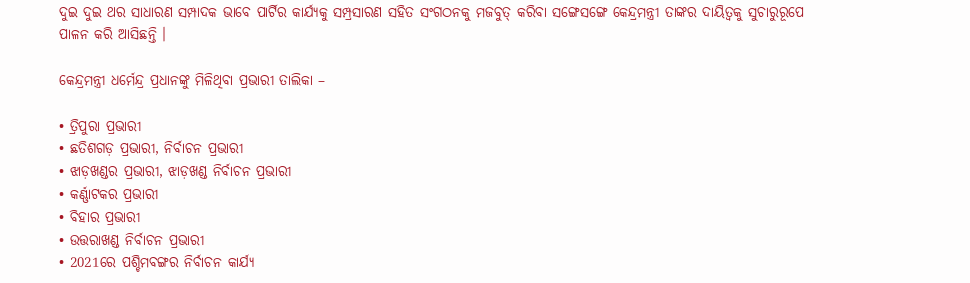ଦୁଇ ଦୁଇ ଥର ସାଧାରଣ ସମ୍ପାଦକ ଭାବେ ପାର୍ଟିର କାର୍ଯ୍ୟକୁ ସମ୍ପ୍ରସାରଣ ସହିତ ସଂଗଠନକୁ ମଜବୁତ୍ କରିବା ସଙ୍ଗେସଙ୍ଗେ କେନ୍ଦ୍ରମନ୍ତ୍ରୀ ତାଙ୍କର ଦାୟିତ୍ୱକୁ ସୁଚାରୁରୂପେ ପାଳନ କରି ଆସିଛନ୍ତି ।

କେନ୍ଦ୍ରମନ୍ତ୍ରୀ ଧର୍ମେନ୍ଦ୍ର ପ୍ରଧାନଙ୍କୁ ମିଳିଥିବା ପ୍ରଭାରୀ ତାଲିକା –

• ତ୍ରିପୁରା ପ୍ରଭାରୀ
• ଛତିଶଗଡ଼ ପ୍ରଭାରୀ, ନିର୍ବାଚନ ପ୍ରଭାରୀ
• ଝାଡ଼ଖଣ୍ଡର ପ୍ରଭାରୀ, ଝାଡ଼ଖଣ୍ଡ ନିର୍ବାଚନ ପ୍ରଭାରୀ
• କର୍ଣ୍ଣାଟକର ପ୍ରଭାରୀ
• ବିହାର ପ୍ରଭାରୀ
• ଉତ୍ତରାଖଣ୍ଡ ନିର୍ବାଚନ ପ୍ରଭାରୀ
• 2021ରେ ପଶ୍ଚିମବଙ୍ଗର ନିର୍ବାଚନ କାର୍ଯ୍ୟ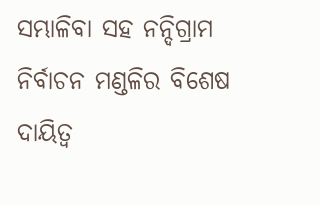ସମ୍ଭାଳିବା ସହ ନନ୍ଦିଗ୍ରାମ ନିର୍ବାଚନ ମଣ୍ଡଳିର ବିଶେଷ ଦାୟିତ୍ୱ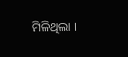ମିଳିଥିଲା ।